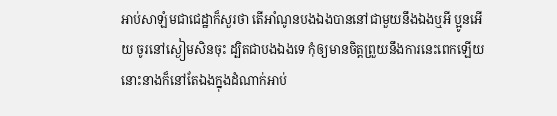អាប់សាឡំមជាជេដ្ឋាក៏សួរថា តើអាំណូនបងឯងបាននៅជាមួយនឹងឯងឬអី ប្អូនអើយ ចូរនៅស្ងៀមសិនចុះ ដ្បិតជាបងឯងទេ កុំឲ្យមានចិត្តព្រួយនឹងការនេះពេកឡើយ នោះនាងក៏នៅតែឯងក្នុងដំណាក់អាប់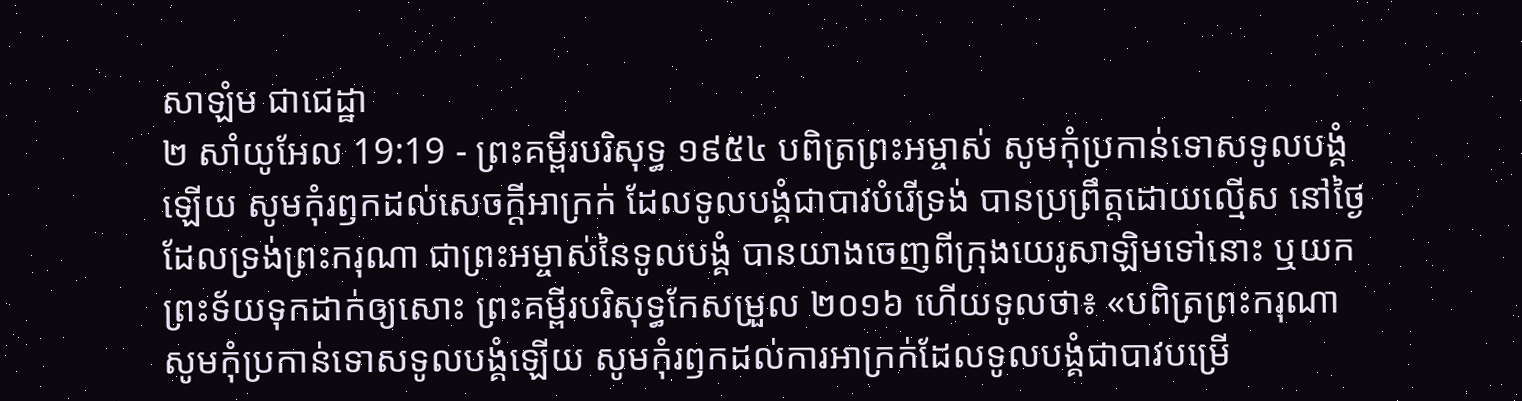សាឡំម ជាជេដ្ឋា
២ សាំយូអែល 19:19 - ព្រះគម្ពីរបរិសុទ្ធ ១៩៥៤ បពិត្រព្រះអម្ចាស់ សូមកុំប្រកាន់ទោសទូលបង្គំឡើយ សូមកុំរឭកដល់សេចក្ដីអាក្រក់ ដែលទូលបង្គំជាបាវបំរើទ្រង់ បានប្រព្រឹត្តដោយល្មើស នៅថ្ងៃដែលទ្រង់ព្រះករុណា ជាព្រះអម្ចាស់នៃទូលបង្គំ បានយាងចេញពីក្រុងយេរូសាឡិមទៅនោះ ឬយកព្រះទ័យទុកដាក់ឲ្យសោះ ព្រះគម្ពីរបរិសុទ្ធកែសម្រួល ២០១៦ ហើយទូលថា៖ «បពិត្រព្រះករុណា សូមកុំប្រកាន់ទោសទូលបង្គំឡើយ សូមកុំរឭកដល់ការអាក្រក់ដែលទូលបង្គំជាបាវបម្រើ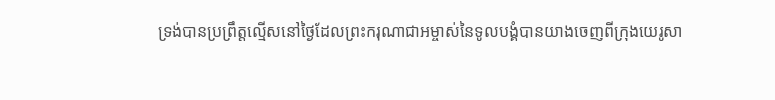ទ្រង់បានប្រព្រឹត្តល្មើសនៅថ្ងៃដែលព្រះករុណាជាអម្ចាស់នៃទូលបង្គំបានយាងចេញពីក្រុងយេរូសា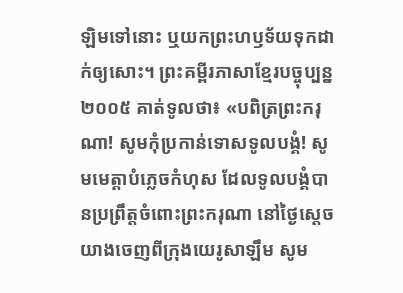ឡិមទៅនោះ ឬយកព្រះហឫទ័យទុកដាក់ឲ្យសោះ។ ព្រះគម្ពីរភាសាខ្មែរបច្ចុប្បន្ន ២០០៥ គាត់ទូលថា៖ «បពិត្រព្រះករុណា! សូមកុំប្រកាន់ទោសទូលបង្គំ! សូមមេត្តាបំភ្លេចកំហុស ដែលទូលបង្គំបានប្រព្រឹត្តចំពោះព្រះករុណា នៅថ្ងៃស្ដេចយាងចេញពីក្រុងយេរូសាឡឹម សូម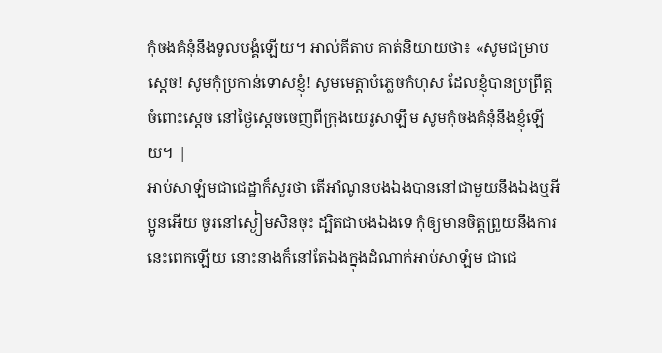កុំចងគំនុំនឹងទូលបង្គំឡើយ។ អាល់គីតាប គាត់និយាយថា៖ «សូមជម្រាបស្តេច! សូមកុំប្រកាន់ទោសខ្ញុំ! សូមមេត្តាបំភ្លេចកំហុស ដែលខ្ញុំបានប្រព្រឹត្តចំពោះស្តេច នៅថ្ងៃស្តេចចេញពីក្រុងយេរូសាឡឹម សូមកុំចងគំនុំនឹងខ្ញុំឡើយ។ |
អាប់សាឡំមជាជេដ្ឋាក៏សួរថា តើអាំណូនបងឯងបាននៅជាមួយនឹងឯងឬអី ប្អូនអើយ ចូរនៅស្ងៀមសិនចុះ ដ្បិតជាបងឯងទេ កុំឲ្យមានចិត្តព្រួយនឹងការនេះពេកឡើយ នោះនាងក៏នៅតែឯងក្នុងដំណាក់អាប់សាឡំម ជាជេ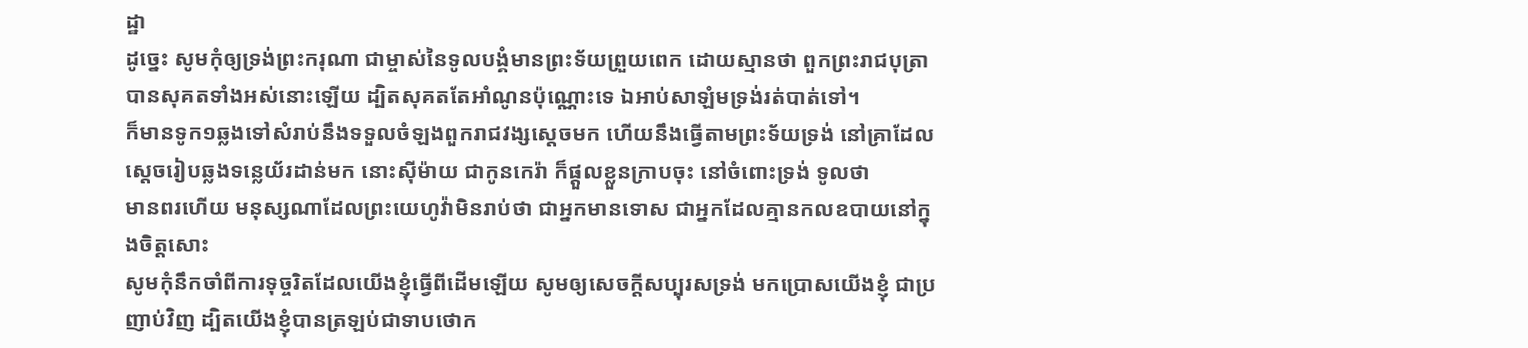ដ្ឋា
ដូច្នេះ សូមកុំឲ្យទ្រង់ព្រះករុណា ជាម្ចាស់នៃទូលបង្គំមានព្រះទ័យព្រួយពេក ដោយស្មានថា ពួកព្រះរាជបុត្រាបានសុគតទាំងអស់នោះឡើយ ដ្បិតសុគតតែអាំណូនប៉ុណ្ណោះទេ ឯអាប់សាឡំមទ្រង់រត់បាត់ទៅ។
ក៏មានទូក១ឆ្លងទៅសំរាប់នឹងទទួលចំឡងពួករាជវង្សស្តេចមក ហើយនឹងធ្វើតាមព្រះទ័យទ្រង់ នៅគ្រាដែលស្តេចរៀបឆ្លងទន្លេយ័រដាន់មក នោះស៊ីម៉ាយ ជាកូនកេរ៉ា ក៏ផ្តួលខ្លួនក្រាបចុះ នៅចំពោះទ្រង់ ទូលថា
មានពរហើយ មនុស្សណាដែលព្រះយេហូវ៉ាមិនរាប់ថា ជាអ្នកមានទោស ជាអ្នកដែលគ្មានកលឧបាយនៅក្នុងចិត្តសោះ
សូមកុំនឹកចាំពីការទុច្ចរិតដែលយើងខ្ញុំធ្វើពីដើមឡើយ សូមឲ្យសេចក្ដីសប្បុរសទ្រង់ មកប្រោសយើងខ្ញុំ ជាប្រញាប់វិញ ដ្បិតយើងខ្ញុំបានត្រឡប់ជាទាបថោក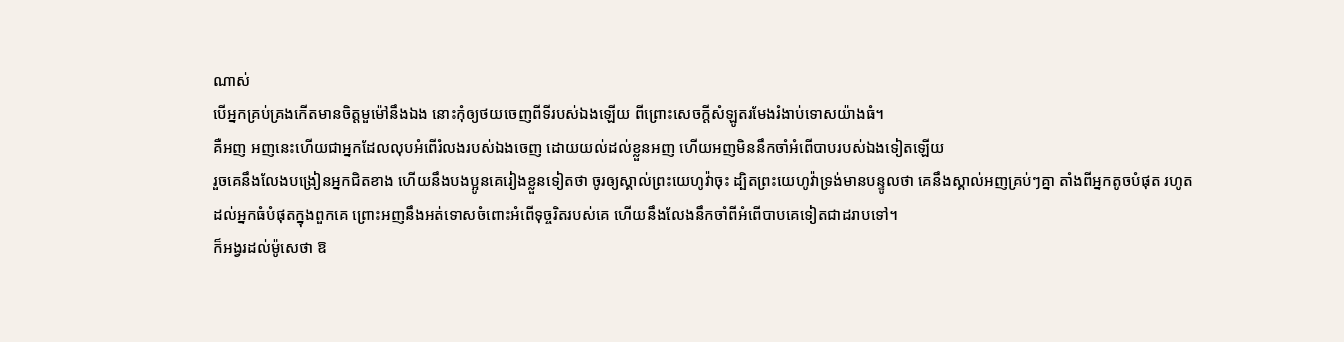ណាស់
បើអ្នកគ្រប់គ្រងកើតមានចិត្តមួម៉ៅនឹងឯង នោះកុំឲ្យថយចេញពីទីរបស់ឯងឡើយ ពីព្រោះសេចក្ដីសំឡូតរមែងរំងាប់ទោសយ៉ាងធំ។
គឺអញ អញនេះហើយជាអ្នកដែលលុបអំពើរំលងរបស់ឯងចេញ ដោយយល់ដល់ខ្លួនអញ ហើយអញមិននឹកចាំអំពើបាបរបស់ឯងទៀតឡើយ
រួចគេនឹងលែងបង្រៀនអ្នកជិតខាង ហើយនឹងបងប្អូនគេរៀងខ្លួនទៀតថា ចូរឲ្យស្គាល់ព្រះយេហូវ៉ាចុះ ដ្បិតព្រះយេហូវ៉ាទ្រង់មានបន្ទូលថា គេនឹងស្គាល់អញគ្រប់ៗគ្នា តាំងពីអ្នកតូចបំផុត រហូតដល់អ្នកធំបំផុតក្នុងពួកគេ ព្រោះអញនឹងអត់ទោសចំពោះអំពើទុច្ចរិតរបស់គេ ហើយនឹងលែងនឹកចាំពីអំពើបាបគេទៀតជាដរាបទៅ។
ក៏អង្វរដល់ម៉ូសេថា ឱ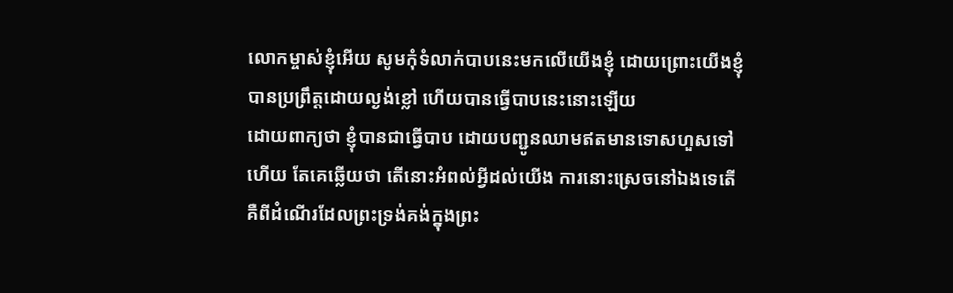លោកម្ចាស់ខ្ញុំអើយ សូមកុំទំលាក់បាបនេះមកលើយើងខ្ញុំ ដោយព្រោះយើងខ្ញុំបានប្រព្រឹត្តដោយល្ងង់ខ្លៅ ហើយបានធ្វើបាបនេះនោះឡើយ
ដោយពាក្យថា ខ្ញុំបានជាធ្វើបាប ដោយបញ្ជូនឈាមឥតមានទោសហួសទៅហើយ តែគេឆ្លើយថា តើនោះអំពល់អ្វីដល់យើង ការនោះស្រេចនៅឯងទេតើ
គឺពីដំណើរដែលព្រះទ្រង់គង់ក្នុងព្រះ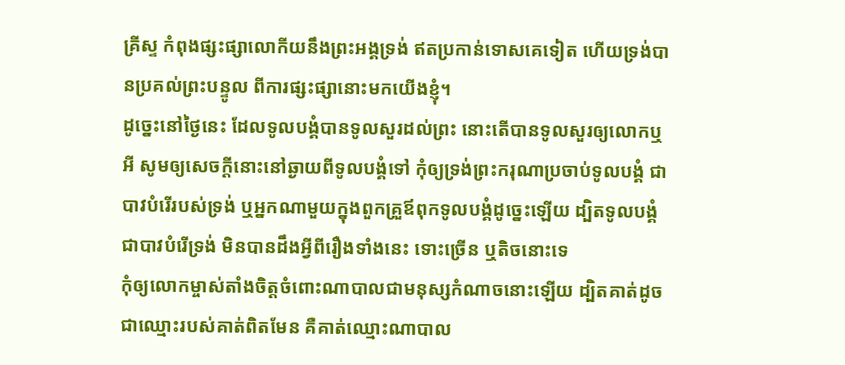គ្រីស្ទ កំពុងផ្សះផ្សាលោកីយនឹងព្រះអង្គទ្រង់ ឥតប្រកាន់ទោសគេទៀត ហើយទ្រង់បានប្រគល់ព្រះបន្ទូល ពីការផ្សះផ្សានោះមកយើងខ្ញុំ។
ដូច្នេះនៅថ្ងៃនេះ ដែលទូលបង្គំបានទូលសួរដល់ព្រះ នោះតើបានទូលសួរឲ្យលោកឬអី សូមឲ្យសេចក្ដីនោះនៅឆ្ងាយពីទូលបង្គំទៅ កុំឲ្យទ្រង់ព្រះករុណាប្រចាប់ទូលបង្គំ ជាបាវបំរើរបស់ទ្រង់ ឬអ្នកណាមួយក្នុងពួកគ្រួឪពុកទូលបង្គំដូច្នេះឡើយ ដ្បិតទូលបង្គំ ជាបាវបំរើទ្រង់ មិនបានដឹងអ្វីពីរឿងទាំងនេះ ទោះច្រើន ឬតិចនោះទេ
កុំឲ្យលោកម្ចាស់តាំងចិត្តចំពោះណាបាលជាមនុស្សកំណាចនោះឡើយ ដ្បិតគាត់ដូចជាឈ្មោះរបស់គាត់ពិតមែន គឺគាត់ឈ្មោះណាបាល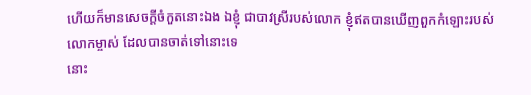ហើយក៏មានសេចក្ដីចំកួតនោះឯង ឯខ្ញុំ ជាបាវស្រីរបស់លោក ខ្ញុំឥតបានឃើញពួកកំឡោះរបស់លោកម្ចាស់ ដែលបានចាត់ទៅនោះទេ
នោះ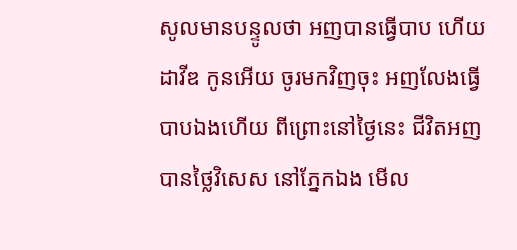សូលមានបន្ទូលថា អញបានធ្វើបាប ហើយដាវីឌ កូនអើយ ចូរមកវិញចុះ អញលែងធ្វើបាបឯងហើយ ពីព្រោះនៅថ្ងៃនេះ ជីវិតអញបានថ្លៃវិសេស នៅភ្នែកឯង មើល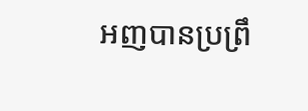អញបានប្រព្រឹ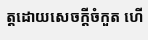ត្តដោយសេចក្ដីចំកួត ហើ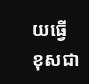យធ្វើខុសជា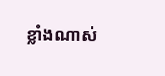ខ្លាំងណាស់